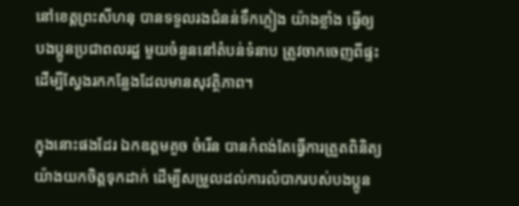នៅខេត្តព្រះសីហនុ បានទទួលរងជំនន់ទឹកភ្លៀង យ៉ាងខ្លាំង ធ្វើឲ្យបងប្អូនប្រជាពលរដ្ឋ មួយចំនួននៅតំបន់ទំនាប ត្រូវចាកចេញពីផ្ទះ ដើម្បីស្វែងរកកន្លែងដែលមានសុវត្ថិភាព។

ក្នុងនោះផងដែរ ឯកឧត្តមគួច ចំរើន បានកំពង់តែធ្វើការត្រួតពិនិត្យយ៉ាងយកចិត្តទុកដាក់ ដើម្បីសម្រួលដល់ការលំបាករបស់បងប្អូន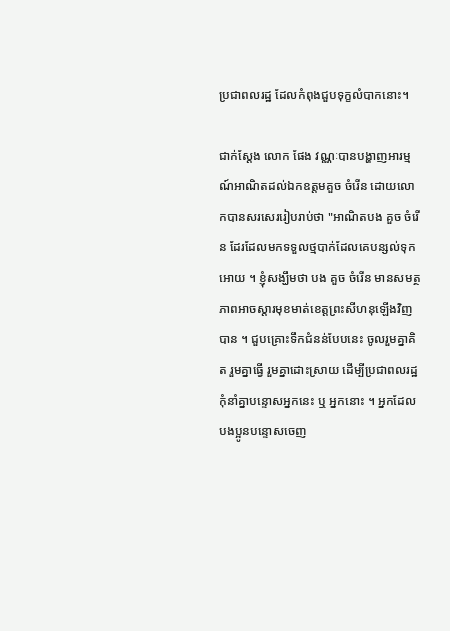ប្រជាពលរដ្ឋ ដែលកំពុងជួបទុក្ខលំបាកនោះ។

ជាក់ស្តែង លោក ផែង វណ្ណៈបានបង្ហាញអារម្មណ៍អាណិតដល់ឯកឧត្តមគួច ចំរើន ដោយលោកបានសរសេររៀបរាប់ថា "អាណិតបង គួច ចំរេីន ដែរដែលមកទទួលថ្មបាក់ដែលគេបន្សល់ទុកអោយ ។ ខ្ញុំសង្ឃឹមថា បង គួច ចំរេីន មានសមត្ថភាពអាចស្ដារមុខមាត់ខេត្តព្រះសីហនុឡេីងវិញបាន ។ ជួបគ្រោះទឹកជំនន់បែបនេះ ចូលរួមគ្នាគិត រួមគ្នាធ្វើ រួមគ្នាដោះស្រាយ ដេីម្បីប្រជាពលរដ្ឋ កុំនាំគ្នាបន្ទោសអ្នកនេះ ឬ អ្នកនោះ ។ អ្នកដែលបងប្អូនបន្ទោសចេញ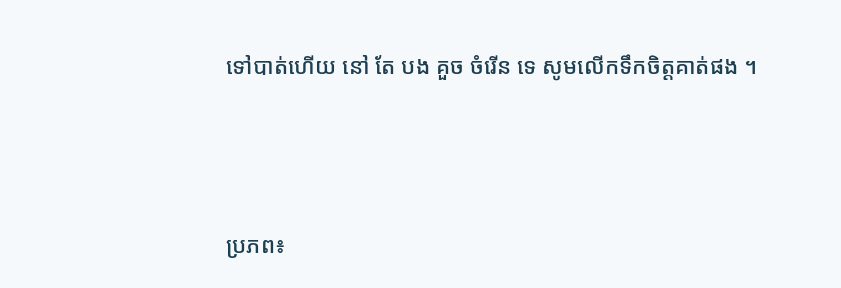ទៅបាត់ហេីយ នៅ តែ បង គួច ចំរេីន ទេ សូមលេីកទឹកចិត្តគាត់ផង ។




ប្រភព៖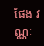ផែង វណ្ណៈ